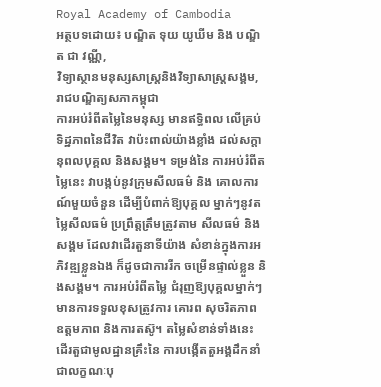Royal Academy of Cambodia
អត្ថបទដោយ៖ បណ្ឌិត ទុយ យូឃីម និង បណ្ឌិត ជា វណ្ណី,
វិទ្យាស្ថានមនុស្សសាស្រ្តនិងវិទ្យាសាស្រ្តសង្គម, រាជបណ្ឌិត្យសភាកម្ពុជា
ការអប់រំពីតម្លៃនៃមនុស្ស មានឥទ្ធិពល លើគ្រប់ទិដ្ឋភាពនៃជីវិត វាប៉ះពាល់យ៉ាងខ្លាំង ដល់សក្តានុពលបុគ្គល និងសង្គម។ ទម្រង់នៃ ការអប់រំពីតម្លៃនេះ វាបង្កប់នូវក្រុមសីលធម៌ និង គោលការណ៍មួយចំនួន ដើម្បីបំពាក់ឱ្យបុគ្គល ម្នាក់ៗនូវតម្លៃសីលធម៌ ប្រព្រឹត្តត្រឹមត្រូវតាម សីលធម៌ និងសង្គម ដែលវាដើរតួនាទីយ៉ាង សំខាន់ក្នុងការអភិវឌ្ឍខ្លួនឯង ក៏ដូចជាការរីក ចម្រើនផ្ទាល់ខ្លួន និងសង្គម។ ការអប់រំពីតម្លៃ ជំរុញឱ្យបុគ្គលម្នាក់ៗមានការទទួលខុសត្រូវការ គោរព សុចរិតភាព ឧត្តមភាព និងការតស៊ូ។ តម្លៃសំខាន់ទាំងនេះ ដើរតួជាមូលដ្ឋានគ្រឹះនៃ ការបង្កើតតួអង្គដឹកនាំជាលក្ខណៈបុ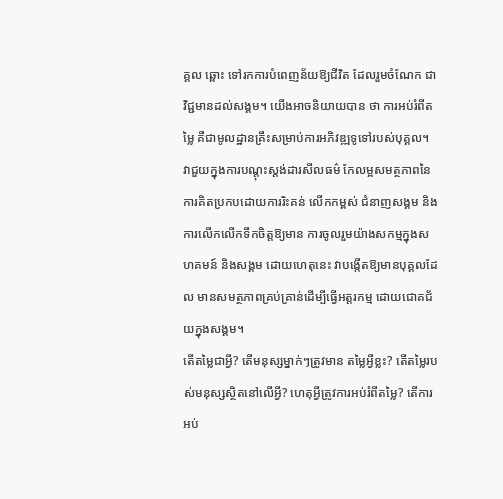គ្គល ឆ្ពោះ ទៅរកការបំពេញន័យឱ្យជីវិត ដែលរួមចំណែក ជាវិជ្ជមានដល់សង្គម។ យើងអាចនិយាយបាន ថា ការអប់រំពីតម្លៃ គឺជាមូលដ្ឋានគ្រឹះសម្រាប់ការអភិវឌ្ឍទូទៅរបស់បុគ្គល។ វាជួយក្នុងការបណ្ដុះស្តង់ដារសីលធម៌ កែលម្អសមត្ថភាពនៃ ការគិតប្រកបដោយការរិះគន់ លើកកម្ពស់ ជំនាញសង្គម និងការលើកលើកទឹកចិត្តឱ្យមាន ការចូលរួមយ៉ាងសកម្មក្នុងសហគមន៍ និងសង្គម ដោយហេតុនេះ វាបង្កើតឱ្យមានបុគ្គលដែល មានសមត្ថភាពគ្រប់គ្រាន់ដើម្បីធ្វើអត្តរកម្ម ដោយជោគជ័យក្នុងសង្គម។
តើតម្លៃជាអ្វី? តើមនុស្សម្នាក់ៗត្រូវមាន តម្លៃអ្វីខ្លះ? តើតម្លៃរបស់មនុស្សស្ថិតនៅលើអ្វី? ហេតុអ្វីត្រូវការអប់រំពីតម្លៃ? តើការអប់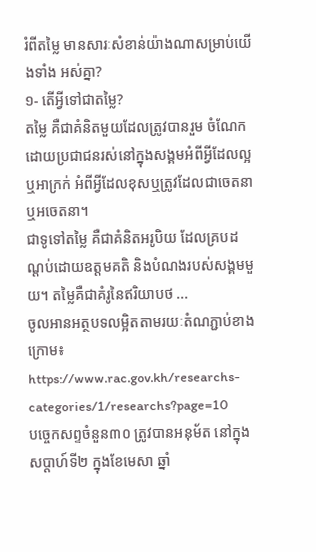រំពីតម្លៃ មានសារៈសំខាន់យ៉ាងណាសម្រាប់យើងទាំង អស់គ្នា?
១- តើអ្វីទៅជាតម្លៃ?
តម្លៃ គឺជាគំនិតមួយដែលត្រូវបានរួម ចំណែកដោយប្រជាជនរស់នៅក្នុងសង្គមអំពីអ្វីដែលល្អឬអាក្រក់ អំពីអ្វីដែលខុសឬត្រូវដែលជាចេតនាឬអចេតនា។
ជាទូទៅតម្លៃ គឺជាគំនិតអរូបិយ ដែលគ្របដណ្ដប់ដោយឧត្ដមគតិ និងបំណងរបស់សង្គមមួយ។ តម្លៃគឺជាគំរូនៃឥរិយាបថ ...
ចូលអានអត្ថបទលម្អិតតាមរយៈតំណភ្ជាប់ខាងក្រោម៖
https://www.rac.gov.kh/researchs-categories/1/researchs?page=10
បច្ចេកសព្ទចំនួន៣០ ត្រូវបានអនុម័ត នៅក្នុងសប្តាហ៍ទី២ ក្នុងខែមេសា ឆ្នាំ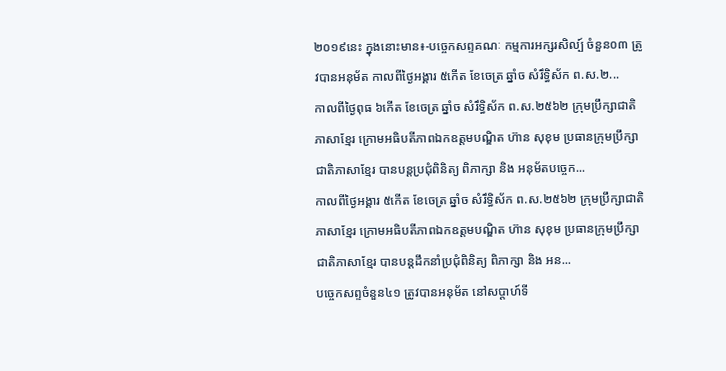២០១៩នេះ ក្នុងនោះមាន៖-បច្ចេកសព្ទគណៈ កម្មការអក្សរសិល្ប៍ ចំនួន០៣ ត្រូវបានអនុម័ត កាលពីថ្ងៃអង្គារ ៥កើត ខែចេត្រ ឆ្នាំច សំរឹទ្ធិស័ក ព.ស.២...
កាលពីថ្ងៃពុធ ៦កេីត ខែចេត្រ ឆ្នាំច សំរឹទ្ធិស័ក ព.ស.២៥៦២ ក្រុមប្រឹក្សាជាតិភាសាខ្មែរ ក្រោមអធិបតីភាពឯកឧត្តមបណ្ឌិត ហ៊ាន សុខុម ប្រធានក្រុមប្រឹក្សាជាតិភាសាខ្មែរ បានបន្តប្រជុំពិនិត្យ ពិភាក្សា និង អនុម័តបច្ចេក...
កាលពីថ្ងៃអង្គារ ៥កេីត ខែចេត្រ ឆ្នាំច សំរឹទ្ធិស័ក ព.ស.២៥៦២ ក្រុមប្រឹក្សាជាតិភាសាខ្មែរ ក្រោមអធិបតីភាពឯកឧត្តមបណ្ឌិត ហ៊ាន សុខុម ប្រធានក្រុមប្រឹក្សាជាតិភាសាខ្មែរ បានបន្តដឹកនាំប្រជុំពិនិត្យ ពិភាក្សា និង អន...
បច្ចេកសព្ទចំនួន៤១ ត្រូវបានអនុម័ត នៅសប្តាហ៍ទី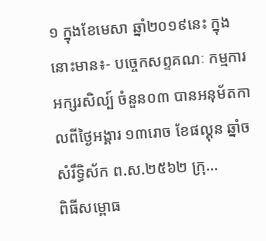១ ក្នុងខែមេសា ឆ្នាំ២០១៩នេះ ក្នុងនោះមាន៖- បច្ចេកសព្ទគណៈ កម្មការអក្សរសិល្ប៍ ចំនួន០៣ បានអនុម័តកាលពីថ្ងៃអង្គារ ១៣រោច ខែផល្គុន ឆ្នាំច សំរឹទ្ធិស័ក ព.ស.២៥៦២ ក្រុ...
ពិធីសម្ពោធ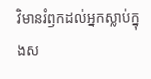វិមានរំឭកដល់អ្នកស្លាប់ក្នុងស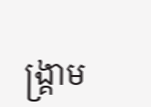ង្គ្រាម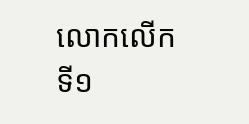លោកលើកទី១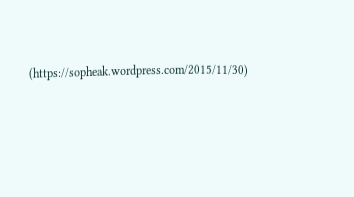(https://sopheak.wordpress.com/2015/11/30)